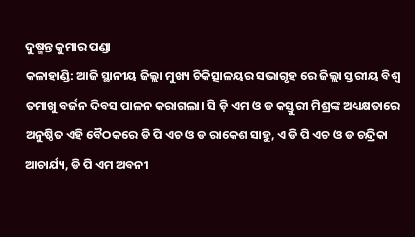ଦୁଷ୍ମନ୍ତ କୁମାର ପଣ୍ଡା
କଳାହାଣ୍ଡି: ଆଜି ସ୍ଥାନୀୟ ଜିଲ୍ଲା ମୁଖ୍ୟ ଚିକିତ୍ସାଳୟର ସଭାଗୃହ ରେ ଜିଲ୍ଲା ସ୍ତରୀୟ ବିଶ୍ଵ ତମାଖୁ ବର୍ଜନ ଦିବସ ପାଳନ କରାଗଲା। ସି ଡ଼ି ଏମ ଓ ଡ କସ୍ତୁରୀ ମିଶ୍ରଙ୍କ ଅଧ୍ୟକ୍ଷତାରେ ଅନୁଷ୍ଠିତ ଏହି ବୈଠକରେ ଡି ପି ଏଚ ଓ ଡ ରାକେଶ ସାହୁ, ଏ ଡି ପି ଏଚ ଓ ଡ ଚନ୍ଦ୍ରିକା ଆଚାର୍ଯ୍ୟ, ଡି ପି ଏମ ଅବନୀ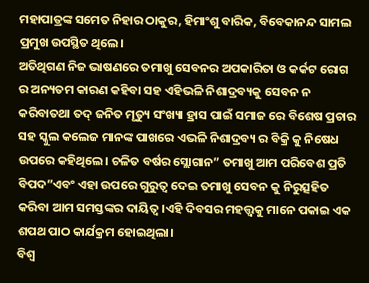ମହାପାତ୍ରଙ୍କ ସମେତ ନିହାର ଠାକୁର, ହିମାଂଶୁ ବାରିକ, ବିବେକାନନ୍ଦ ସାମଲ ପ୍ରମୁଖ ଉପସ୍ଥିତ ଥିଲେ।
ଅତିଥିଗଣ ନିଜ ଭାଷଣରେ ତମାଖୁ ସେବନର ଅପକାରିତା ଓ କର୍କଟ ରୋଗ ର ଅନ୍ୟତମ କାରଣ କହିବା ସହ ଏହିଭଳି ନିଶାଦ୍ରବ୍ୟକୁ ସେବନ ନ କରିବାତଥା ତଦ୍ ଜନିତ ମୃତ୍ୟୁ ସଂଖ୍ୟା ହ୍ରାସ ପାଇଁ ସମାଜ ରେ ବିଶେଷ ପ୍ରଚାର ସହ ସ୍କୁଲ କଲେଜ ମାନଙ୍କ ପାଖରେ ଏଭଳି ନିଶାଦ୍ରବ୍ୟ ର ବିକ୍ରି କୁ ନିଷେଧ ଉପରେ କହିଥିଲେ। ଚଳିତ ବର୍ଷର ସ୍ଲୋଗାନ” ତମାଖୁ ଆମ ପରିବେଶ ପ୍ରତି ବିପଦ”ଏବଂ ଏହା ଉପରେ ଗୁରୁତ୍ବ ଦେଇ ତମାଖୁ ସେବନ କୁ ନିରୁତ୍ସହିତ କରିବା ଆମ ସମସ୍ତଙ୍କର ଦାୟିତ୍ୱ।ଏହି ଦିବସର ମହତ୍ତ୍ଵକୁ ମାନେ ପକାଇ ଏକ ଶପଥ ପାଠ କାର୍ଯକ୍ରମ ହୋଇଥିଲା।
ବିଶ୍ଵ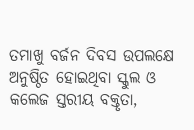ତମାଖୁ ବର୍ଜନ ଦିବସ ଉପଲକ୍ଷେ ଅନୁଷ୍ଠିତ ହୋଇଥିବା ସ୍କୁଲ ଓ କଲେଜ ସ୍ତରୀୟ ବକ୍ତୃତା,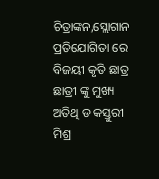ଚିତ୍ରାଙ୍କନ,ସ୍ଲୋଗାନ ପ୍ରତିଯୋଗିତା ରେ ବିଜୟୀ କୃତି ଛାତ୍ର ଛାତ୍ରୀ ଙ୍କୁ ମୁଖ୍ୟ ଅତିଥି ଡ କସ୍ତୁରୀ ମିଶ୍ର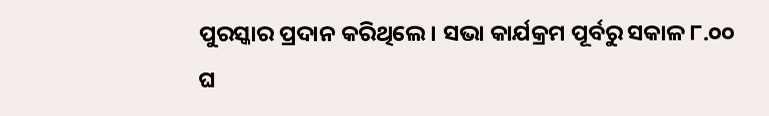ପୁରସ୍କାର ପ୍ରଦାନ କରିଥିଲେ। ସଭା କାର୍ଯକ୍ରମ ପୂର୍ବରୁ ସକାଳ ୮.୦୦ ଘ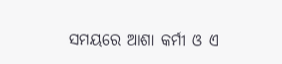ସମୟରେ ଆଶା କର୍ମୀ ଓ ଏ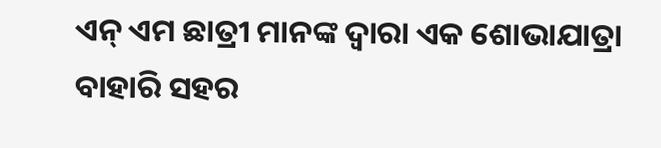ଏନ୍ ଏମ ଛାତ୍ରୀ ମାନଙ୍କ ଦ୍ଵାରା ଏକ ଶୋଭାଯାତ୍ରା ବାହାରି ସହର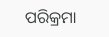ପରିକ୍ରମା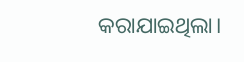କରାଯାଇଥିଲା।